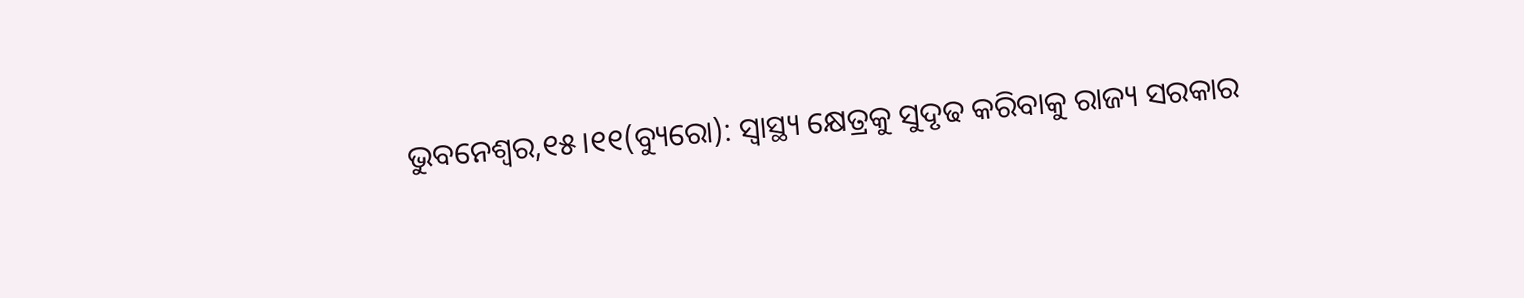ଭୁବନେଶ୍ବର,୧୫।୧୧(ବ୍ୟୁରୋ): ସ୍ବାସ୍ଥ୍ୟ କ୍ଷେତ୍ରକୁ ସୁଦୃଢ କରିବାକୁ ରାଜ୍ୟ ସରକାର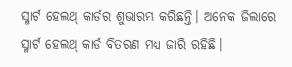ସ୍ମାର୍ଟ ହେଲଥ୍ କାର୍ଡର ଶୁଭାରମ୍ଭ କରିଛନ୍ତି। ଅନେକ ଜିଲାରେ ସ୍ମାର୍ଟ ହେଲଥ୍ କାର୍ଡ ବିତରଣ ମଧ୍ୟ ଜାରି ରହିଛି।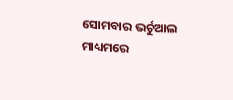ସୋମବାର ଭର୍ଚୁଆଲ ମାଧ୍ୟମରେ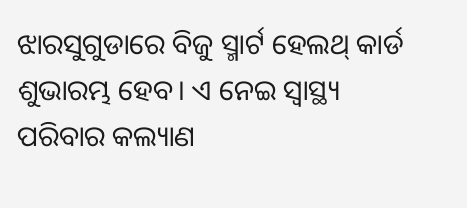ଝାରସୁଗୁଡାରେ ବିଜୁ ସ୍ମାର୍ଟ ହେଲଥ୍ କାର୍ଡ ଶୁଭାରମ୍ଭ ହେବ। ଏ ନେଇ ସ୍ବାସ୍ଥ୍ୟ ପରିବାର କଲ୍ୟାଣ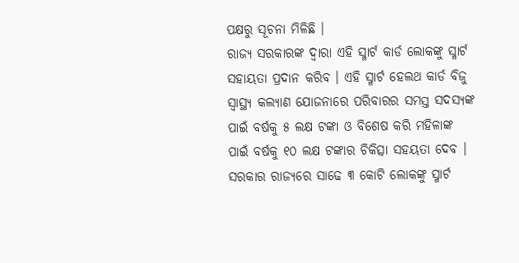ପକ୍ଷରୁ ସୂଚନା ମିଳିଛି ।
ରାଜ୍ୟ ସରକାରଙ୍କ ଦ୍ବାରା ଏହି ସ୍ମାର୍ଟ କାର୍ଡ ଲୋକଙ୍କୁ ସ୍ମାର୍ଟ ସହାୟତା ପ୍ରଦାନ କରିବ । ଏହି ସ୍ମାର୍ଟ ହେଲଥ କାର୍ଡ ବିଜୁ ସ୍ବାସ୍ଥ୍ୟ କଲ୍ୟାଣ ଯୋଜନାରେ ପରିବାରର ସମସ୍ତ ସଦସ୍ୟଙ୍କ ପାଇଁ ବର୍ଷକୁ ୫ ଲକ୍ଷ ଟଙ୍କା ଓ ବିଶେଷ କରି ମହିଳାଙ୍କ ପାଇଁ ବର୍ଷକୁ ୧୦ ଲକ୍ଷ ଟଙ୍କାର ଚିକିତ୍ସା ସହୟତା ଦେବ । ସରକାର ରାଜ୍ୟରେ ସାଢେ ୩ କୋଟି ଲୋକଙ୍କୁ ସ୍ମାର୍ଟ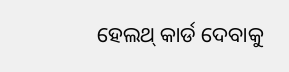ହେଲଥ୍ କାର୍ଡ ଦେବାକୁ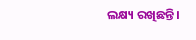ଲକ୍ଷ୍ୟ ରଖିଛନ୍ତି ।